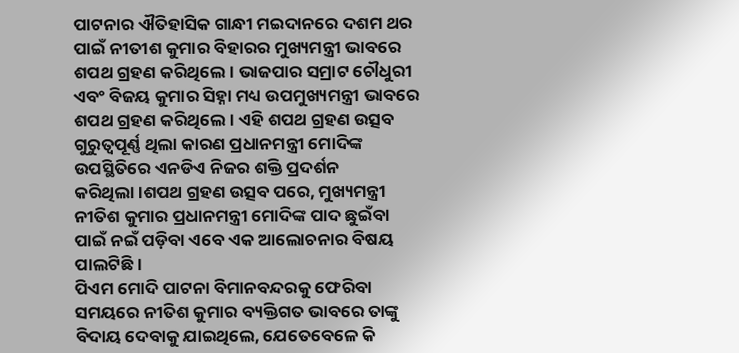ପାଟନାର ଐତିହାସିକ ଗାନ୍ଧୀ ମଇଦାନରେ ଦଶମ ଥର ପାଇଁ ନୀତୀଶ କୁମାର ବିହାରର ମୁଖ୍ୟମନ୍ତ୍ରୀ ଭାବରେ ଶପଥ ଗ୍ରହଣ କରିଥିଲେ। ଭାଜପାର ସମ୍ରାଟ ଚୌଧୁରୀ ଏବଂ ବିଜୟ କୁମାର ସିହ୍ନା ମଧ୍ୟ ଉପମୁଖ୍ୟମନ୍ତ୍ରୀ ଭାବରେ ଶପଥ ଗ୍ରହଣ କରିଥିଲେ। ଏହି ଶପଥ ଗ୍ରହଣ ଉତ୍ସବ ଗୁରୁତ୍ୱପୂର୍ଣ୍ଣ ଥିଲା କାରଣ ପ୍ରଧାନମନ୍ତ୍ରୀ ମୋଦିଙ୍କ ଉପସ୍ଥିତିରେ ଏନଡିଏ ନିଜର ଶକ୍ତି ପ୍ରଦର୍ଶନ କରିଥିଲା।ଶପଥ ଗ୍ରହଣ ଉତ୍ସବ ପରେ, ମୁଖ୍ୟମନ୍ତ୍ରୀ ନୀତିଶ କୁମାର ପ୍ରଧାନମନ୍ତ୍ରୀ ମୋଦିଙ୍କ ପାଦ ଛୁଇଁବା ପାଇଁ ନଇଁ ପଡ଼ିବା ଏବେ ଏକ ଆଲୋଚନାର ବିଷୟ ପାଲଟିଛି।
ପିଏମ ମୋଦି ପାଟନା ବିମାନବନ୍ଦରକୁ ଫେରିବା ସମୟରେ ନୀତିଶ କୁମାର ବ୍ୟକ୍ତିଗତ ଭାବରେ ତାଙ୍କୁ ବିଦାୟ ଦେବାକୁ ଯାଇଥିଲେ, ଯେତେବେଳେ କି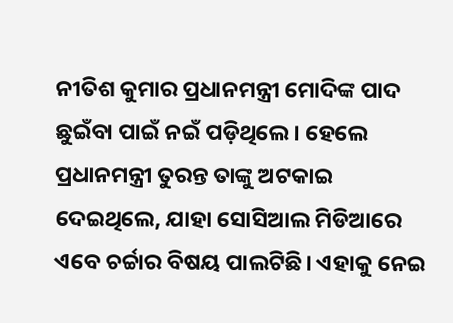ନୀତିଶ କୁମାର ପ୍ରଧାନମନ୍ତ୍ରୀ ମୋଦିଙ୍କ ପାଦ ଛୁଇଁବା ପାଇଁ ନଇଁ ପଡ଼ିଥିଲେ । ହେଲେ ପ୍ରଧାନମନ୍ତ୍ରୀ ତୁରନ୍ତ ତାଙ୍କୁ ଅଟକାଇ ଦେଇଥିଲେ, ଯାହା ସୋସିଆଲ ମିଡିଆରେ ଏବେ ଚର୍ଚ୍ଚାର ବିଷୟ ପାଲଟିଛି। ଏହାକୁ ନେଇ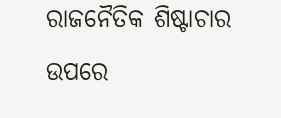ରାଜନୈତିକ ଶିଷ୍ଟାଚାର ଉପରେ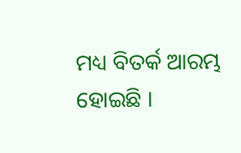ମଧ୍ୟ ବିତର୍କ ଆରମ୍ଭ ହୋଇଛି ।